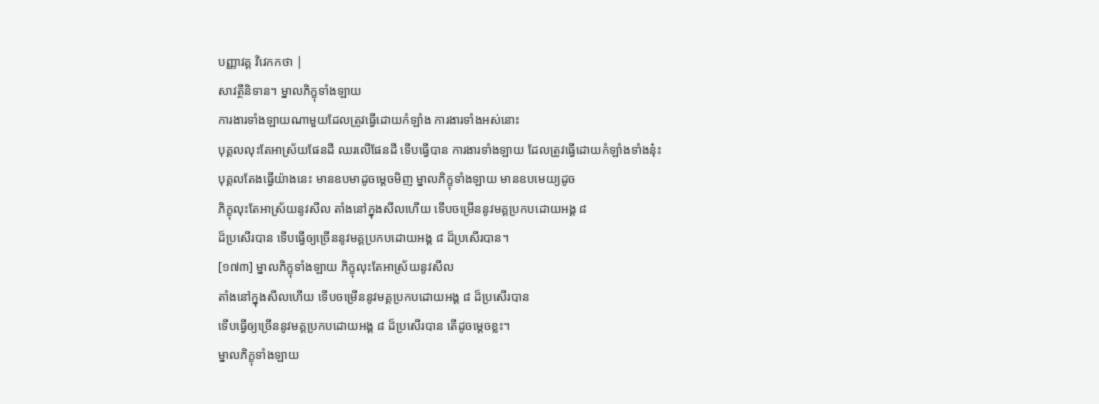បញ្ញាវគ្គ វិវេកកថា |
សាវត្ថីនិទាន។ ម្នាលភិក្ខុទាំងឡាយ
ការងារទាំងឡាយណាមួយដែលត្រូវធ្វើដោយកំឡាំង ការងារទាំងអស់នោះ
បុគ្គលលុះតែអាស្រ័យផែនដី ឈរលើផែនដី ទើបធ្វើបាន ការងារទាំងឡាយ ដែលត្រូវធ្វើដោយកំឡាំងទាំងនុ៎ះ
បុគ្គលតែងធ្វើយ៉ាងនេះ មានឧបមាដូចម្តេចមិញ ម្នាលភិក្ខុទាំងឡាយ មានឧបមេយ្យដូច
ភិក្ខុលុះតែអាស្រ័យនូវសីល តាំងនៅក្នុងសីលហើយ ទើបចម្រើននូវមគ្គប្រកបដោយអង្គ ៨
ដ៏ប្រសើរបាន ទើបធ្វើឲ្យច្រើននូវមគ្គប្រកបដោយអង្គ ៨ ដ៏ប្រសើរបាន។
[១៧៣] ម្នាលភិក្ខុទាំងឡាយ ភិក្ខុលុះតែអាស្រ័យនូវសីល
តាំងនៅក្នុងសីលហើយ ទើបចម្រើននូវមគ្គប្រកបដោយអង្គ ៨ ដ៏ប្រសើរបាន
ទើបធ្វើឲ្យច្រើននូវមគ្គប្រកបដោយអង្គ ៨ ដ៏ប្រសើរបាន តើដូចម្តេចខ្លះ។
ម្នាលភិក្ខុទាំងឡាយ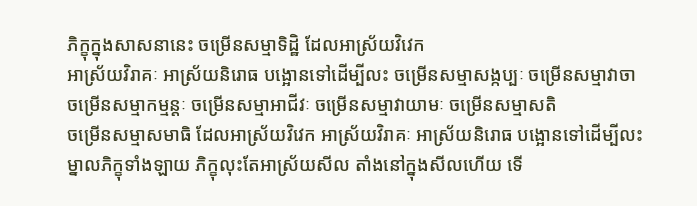ភិក្ខុក្នុងសាសនានេះ ចម្រើនសម្មាទិដ្ឋិ ដែលអាស្រ័យវិវេក
អាស្រ័យវិរាគៈ អាស្រ័យនិរោធ បង្អោនទៅដើម្បីលះ ចម្រើនសម្មាសង្កប្បៈ ចម្រើនសម្មាវាចា
ចម្រើនសម្មាកម្មន្តៈ ចម្រើនសម្មាអាជីវៈ ចម្រើនសម្មាវាយាមៈ ចម្រើនសម្មាសតិ
ចម្រើនសម្មាសមាធិ ដែលអាស្រ័យវិវេក អាស្រ័យវិរាគៈ អាស្រ័យនិរោធ បង្អោនទៅដើម្បីលះ
ម្នាលភិក្ខុទាំងឡាយ ភិក្ខុលុះតែអាស្រ័យសីល តាំងនៅក្នុងសីលហើយ ទើ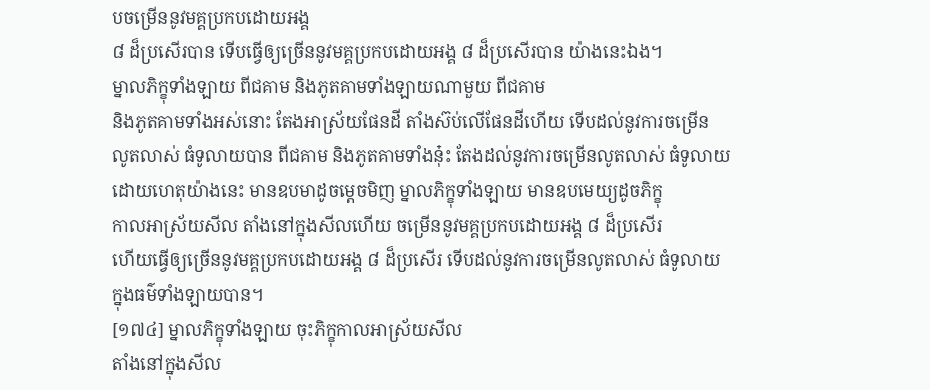បចម្រើននូវមគ្គប្រកបដោយអង្គ
៨ ដ៏ប្រសើរបាន ទើបធ្វើឲ្យច្រើននូវមគ្គប្រកបដោយអង្គ ៨ ដ៏ប្រសើរបាន យ៉ាងនេះឯង។
ម្នាលភិក្ខុទាំងឡាយ ពីជគាម និងភូតគាមទាំងឡាយណាមួយ ពីជគាម
និងភូតគាមទាំងអស់នោះ តែងអាស្រ័យផែនដី តាំងស៊ប់លើផែនដីហើយ ទើបដល់នូវការចម្រើន
លូតលាស់ ធំទូលាយបាន ពីជគាម និងភូតគាមទាំងនុ៎ះ តែងដល់នូវការចម្រើនលូតលាស់ ធំទូលាយ
ដោយហេតុយ៉ាងនេះ មានឧបមាដូចម្តេចមិញ ម្នាលភិក្ខុទាំងឡាយ មានឧបមេយ្យដូចភិក្ខុ
កាលអាស្រ័យសីល តាំងនៅក្នុងសីលហើយ ចម្រើននូវមគ្គប្រកបដោយអង្គ ៨ ដ៏ប្រសើរ
ហើយធ្វើឲ្យច្រើននូវមគ្គប្រកបដោយអង្គ ៨ ដ៏ប្រសើរ ទើបដល់នូវការចម្រើនលូតលាស់ ធំទូលាយ
ក្នុងធម៌ទាំងឡាយបាន។
[១៧៤] ម្នាលភិក្ខុទាំងឡាយ ចុះភិក្ខុកាលអាស្រ័យសីល
តាំងនៅក្នុងសីល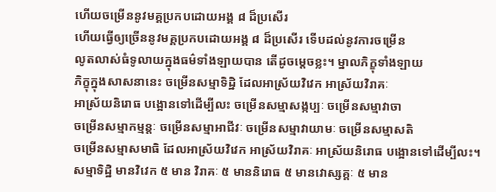ហើយចម្រើននូវមគ្គប្រកបដោយអង្គ ៨ ដ៏ប្រសើរ
ហើយធ្វើឲ្យច្រើននូវមគ្គប្រកបដោយអង្គ ៨ ដ៏ប្រសើរ ទើបដល់នូវការចម្រើន
លូតលាស់ធំទូលាយក្នុងធម៌ទាំងឡាយបាន តើដូចម្តេចខ្លះ។ ម្នាលភិក្ខុទាំងឡាយ
ភិក្ខុក្នុងសាសនានេះ ចម្រើនសម្មាទិដ្ឋិ ដែលអាស្រ័យវិវេក អាស្រ័យវិរាគៈ
អាស្រ័យនិរោធ បង្អោនទៅដើម្បីលះ ចម្រើនសម្មាសង្កប្បៈ ចម្រើនសម្មាវាចា
ចម្រើនសម្មាកម្មន្តៈ ចម្រើនសម្មាអាជីវៈ ចម្រើនសម្មាវាយាមៈ ចម្រើនសម្មាសតិ
ចម្រើនសម្មាសមាធិ ដែលអាស្រ័យវិវេក អាស្រ័យវិរាគៈ អាស្រ័យនិរោធ បង្អោនទៅដើម្បីលះ។
សម្មាទិដ្ឋិ មានវិវេក ៥ មាន វិរាគៈ ៥ មាននិរោធ ៥ មានវោស្សគ្គៈ ៥ មាន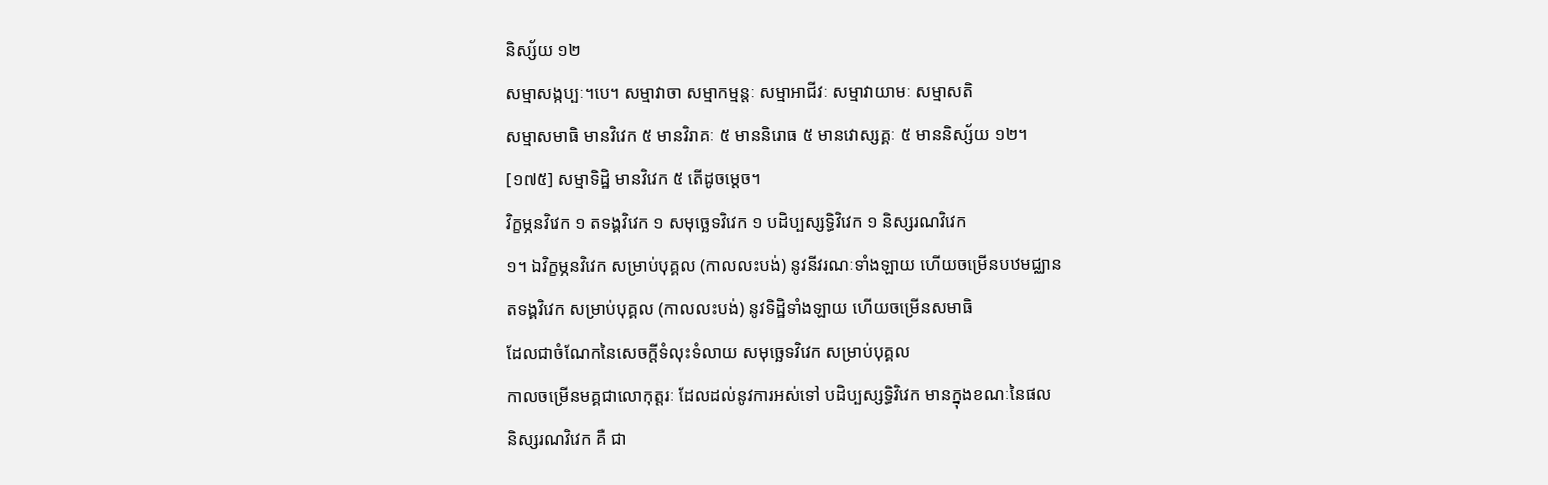និស្ស័យ ១២
សម្មាសង្កប្បៈ។បេ។ សម្មាវាចា សម្មាកម្មន្តៈ សម្មាអាជីវៈ សម្មាវាយាមៈ សម្មាសតិ
សម្មាសមាធិ មានវិវេក ៥ មានវិរាគៈ ៥ មាននិរោធ ៥ មានវោស្សគ្គៈ ៥ មាននិស្ស័យ ១២។
[១៧៥] សម្មាទិដ្ឋិ មានវិវេក ៥ តើដូចម្តេច។
វិក្ខម្ភនវិវេក ១ តទង្គវិវេក ១ សមុច្ឆេទវិវេក ១ បដិប្បស្សទ្ធិវិវេក ១ និស្សរណវិវេក
១។ ឯវិក្ខម្ភនវិវេក សម្រាប់បុគ្គល (កាលលះបង់) នូវនីវរណៈទាំងឡាយ ហើយចម្រើនបឋមជ្ឈាន
តទង្គវិវេក សម្រាប់បុគ្គល (កាលលះបង់) នូវទិដ្ឋិទាំងឡាយ ហើយចម្រើនសមាធិ
ដែលជាចំណែកនៃសេចក្តីទំលុះទំលាយ សមុច្ឆេទវិវេក សម្រាប់បុគ្គល
កាលចម្រើនមគ្គជាលោកុត្តរៈ ដែលដល់នូវការអស់ទៅ បដិប្បស្សទ្ធិវិវេក មានក្នុងខណៈនៃផល
និស្សរណវិវេក គឺ ជា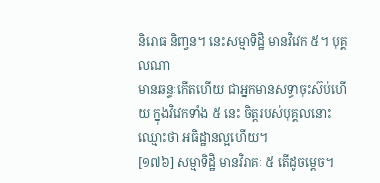និរោធ និញ្វន។ នេះសម្មាទិដ្ឋិ មានវិវេក ៥។ បុគ្គលណា
មានឆន្ទៈកើតហើយ ជាអ្នកមានសទ្ធាចុះស៊ប់ហើយ ក្នុងវិវេកទាំង ៥ នេះ ចិត្តរបស់បុគ្គលនោះ
ឈ្មោះថា អធិដ្ឋានល្អហើយ។
[១៧៦] សម្មាទិដ្ឋិ មានវិរាគៈ ៥ តើដូចម្តេច។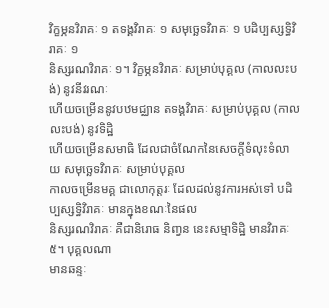វិក្ខម្ភនវិរាគៈ ១ តទង្គវិរាគៈ ១ សមុច្ឆេទវិរាគៈ ១ បដិប្បស្សទ្ធិវិរាគៈ ១
និស្សរណវិរាគៈ ១។ វិក្ខម្ភនវិរាគៈ សម្រាប់បុគ្គល (កាលលះបង់) នូវនីវរណៈ
ហើយចម្រើននូវបឋមជ្ឈាន តទង្គវិរាគៈ សម្រាប់បុគ្គល (កាលលះបង់) នូវទិដ្ឋិ
ហើយចម្រើនសមាធិ ដែលជាចំណែកនៃសេចក្តីទំលុះទំលាយ សមុច្ឆេទវិរាគៈ សម្រាប់បុគ្គល
កាលចម្រើនមគ្គ ជាលោកុត្តរៈ ដែលដល់នូវការអស់ទៅ បដិប្បស្សទ្ធិវិរាគៈ មានក្នុងខណៈនៃផល
និស្សរណវិរាគៈ គឺជានិរោធ និញ្វន នេះសម្មាទិដ្ឋិ មានវិរាគៈ ៥។ បុគ្គលណា
មានឆន្ទៈ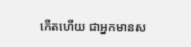កើតហើយ ជាអ្នកមានស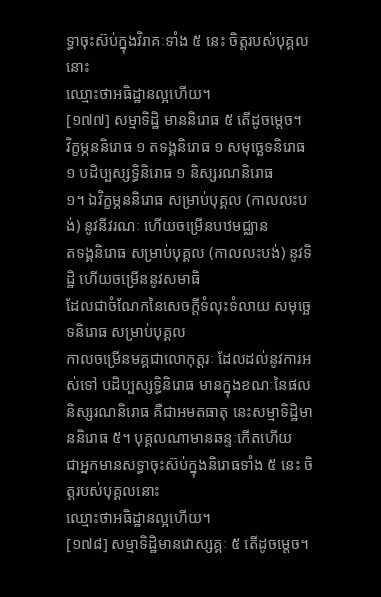ទ្ធាចុះស៊ប់ក្នុងវិរាគៈទាំង ៥ នេះ ចិត្តរបស់បុគ្គលនោះ
ឈ្មោះថាអធិដ្ឋានល្អហើយ។
[១៧៧] សម្មាទិដ្ឋិ មាននិរោធ ៥ តើដូចម្តេច។
វិក្ខម្ភននិរោធ ១ តទង្គនិរោធ ១ សមុច្ឆេទនិរោធ ១ បដិប្បស្សទ្ធិនិរោធ ១ និស្សរណនិរោធ
១។ ឯវិក្ខម្ភននិរោធ សម្រាប់បុគ្គល (កាលលះបង់) នូវនីវរណៈ ហើយចម្រើនបឋមជ្ឈាន
តទង្គនិរោធ សម្រាប់បុគ្គល (កាលលះបង់) នូវទិដ្ឋិ ហើយចម្រើននូវសមាធិ
ដែលជាចំណែកនៃសេចក្តីទំលុះទំលាយ សមុច្ឆេទនិរោធ សម្រាប់បុគ្គល
កាលចម្រើនមគ្គជាលោកុត្តរៈ ដែលដល់នូវការអស់ទៅ បដិប្បស្សទ្ធិនិរោធ មានក្នុងខណៈនៃផល
និស្សរណនិរោធ គឺជាអមតធាតុ នេះសម្មាទិដ្ឋិមាននិរោធ ៥។ បុគ្គលណាមានឆន្ទៈកើតហើយ
ជាអ្នកមានសទ្ធាចុះស៊ប់ក្នុងនិរោធទាំង ៥ នេះ ចិត្តរបស់បុគ្គលនោះ
ឈ្មោះថាអធិដ្ឋានល្អហើយ។
[១៧៨] សម្មាទិដ្ឋិមានវោស្សគ្គៈ ៥ តើដូចម្តេច។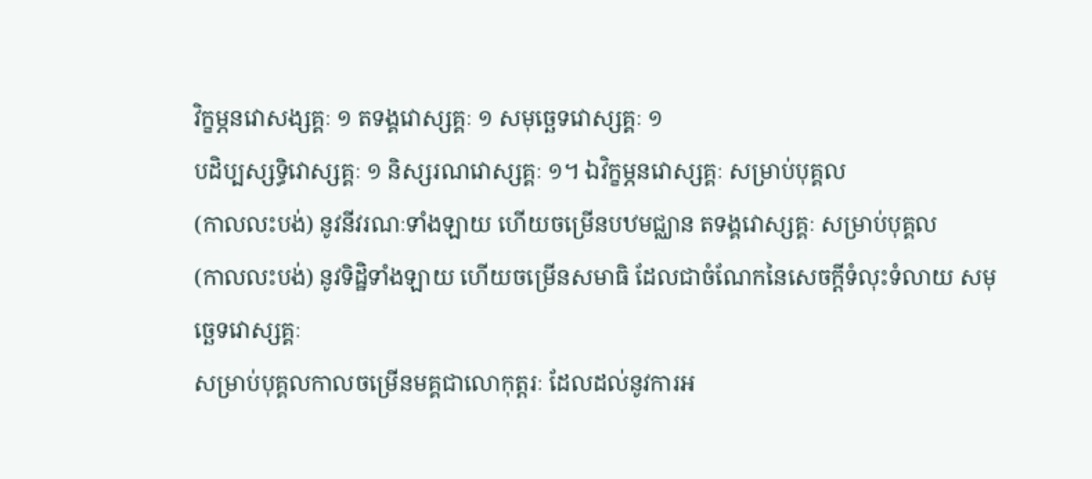វិក្ខម្ភនវោសង្សគ្គៈ ១ តទង្គវោស្សគ្គៈ ១ សមុច្ឆេទវោស្សគ្គៈ ១
បដិប្បស្សទ្ធិវោស្សគ្គៈ ១ និស្សរណវោស្សគ្គៈ ១។ ឯវិក្ខម្ភនវោស្សគ្គៈ សម្រាប់បុគ្គល
(កាលលះបង់) នូវនីវរណៈទាំងឡាយ ហើយចម្រើនបឋមជ្ឈាន តទង្គវោស្សគ្គៈ សម្រាប់បុគ្គល
(កាលលះបង់) នូវទិដ្ឋិទាំងឡាយ ហើយចម្រើនសមាធិ ដែលជាចំណែកនៃសេចក្តីទំលុះទំលាយ សមុច្ឆេទវោស្សគ្គៈ
សម្រាប់បុគ្គលកាលចម្រើនមគ្គជាលោកុត្តរៈ ដែលដល់នូវការអ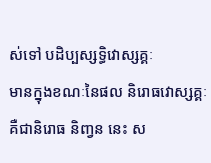ស់ទៅ បដិប្បស្សទ្ធិវោស្សគ្គៈ
មានក្នុងខណៈនៃផល និរោធវោស្សគ្គៈ គឺជានិរោធ និញ្វន នេះ ស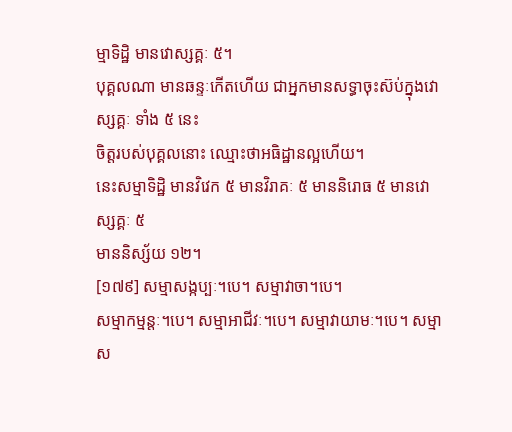ម្មាទិដ្ឋិ មានវោស្សគ្គៈ ៥។
បុគ្គលណា មានឆន្ទៈកើតហើយ ជាអ្នកមានសទ្ធាចុះស៊ប់ក្នុងវោស្សគ្គៈ ទាំង ៥ នេះ
ចិត្តរបស់បុគ្គលនោះ ឈ្មោះថាអធិដ្ឋានល្អហើយ។
នេះសម្មាទិដ្ឋិ មានវិវេក ៥ មានវិរាគៈ ៥ មាននិរោធ ៥ មានវោស្សគ្គៈ ៥
មាននិស្ស័យ ១២។
[១៧៩] សម្មាសង្កប្បៈ។បេ។ សម្មាវាចា។បេ។
សម្មាកម្មន្តៈ។បេ។ សម្មាអាជីវៈ។បេ។ សម្មាវាយាមៈ។បេ។ សម្មាស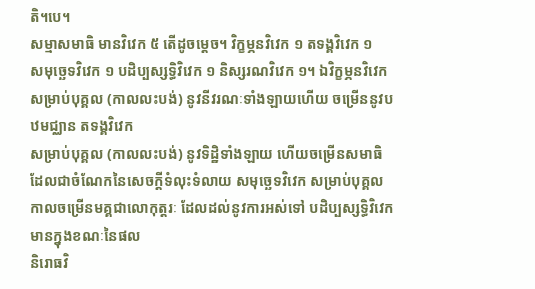តិ។បេ។
សម្មាសមាធិ មានវិវេក ៥ តើដូចម្តេច។ វិក្ខម្ភនវិវេក ១ តទង្គវិវេក ១
សមុច្ឆេទវិវេក ១ បដិប្បស្សទ្ធិវិវេក ១ និស្សរណវិវេក ១។ ឯវិក្ខម្ភនវិវេក
សម្រាប់បុគ្គល (កាលលះបង់) នូវនីវរណៈទាំងឡាយហើយ ចម្រើននូវបឋមជ្ឈាន តទង្គវិវេក
សម្រាប់បុគ្គល (កាលលះបង់) នូវទិដ្ឋិទាំងឡាយ ហើយចម្រើនសមាធិ
ដែលជាចំណែកនៃសេចក្តីទំលុះទំលាយ សមុច្ឆេទវិវេក សម្រាប់បុគ្គល
កាលចម្រើនមគ្គជាលោកុត្តរៈ ដែលដល់នូវការអស់ទៅ បដិប្បស្សទ្ធិវិវេក មានក្នុងខណៈនៃផល
និរោធវិ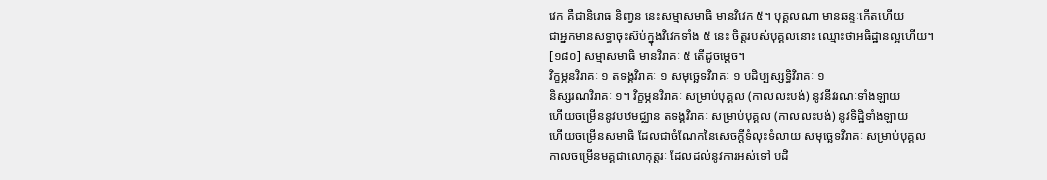វេក គឺជានិរោធ និញ្វន នេះសម្មាសមាធិ មានវិវេក ៥។ បុគ្គលណា មានឆន្ទៈកើតហើយ
ជាអ្នកមានសទ្ធាចុះស៊ប់ក្នុងវិវេកទាំង ៥ នេះ ចិត្តរបស់បុគ្គលនោះ ឈ្មោះថាអធិដ្ឋានល្អហើយ។
[១៨០] សម្មាសមាធិ មានវិរាគៈ ៥ តើដូចម្តេច។
វិក្ខម្ភនវិរាគៈ ១ តទង្គវិរាគៈ ១ សមុច្ឆេទវិរាគៈ ១ បដិប្បស្សទ្ធិវិរាគៈ ១
និស្សរណវិរាគៈ ១។ វិក្ខម្ភនវិរាគៈ សម្រាប់បុគ្គល (កាលលះបង់) នូវនីវរណៈទាំងឡាយ
ហើយចម្រើននូវបឋមជ្ឈាន តទង្គវិរាគៈ សម្រាប់បុគ្គល (កាលលះបង់) នូវទិដ្ឋិទាំងឡាយ
ហើយចម្រើនសមាធិ ដែលជាចំណែកនៃសេចក្តីទំលុះទំលាយ សមុច្ឆេទវិរាគៈ សម្រាប់បុគ្គល
កាលចម្រើនមគ្គជាលោកុត្តរៈ ដែលដល់នូវការអស់ទៅ បដិ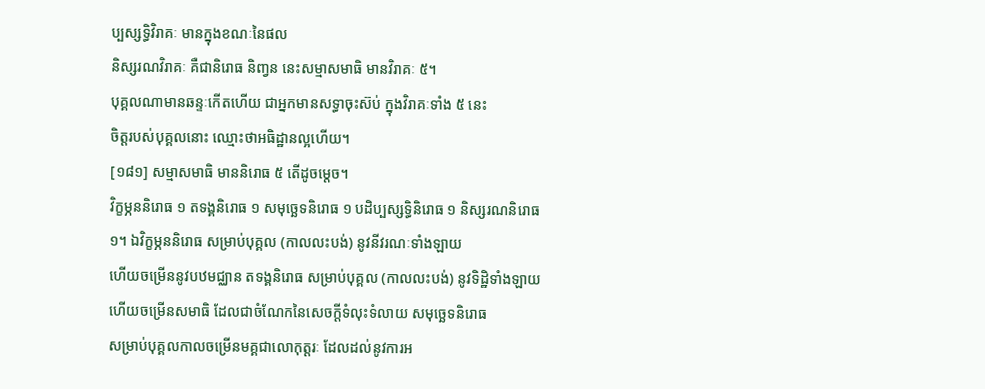ប្បស្សទ្ធិវិរាគៈ មានក្នុងខណៈនៃផល
និស្សរណវិរាគៈ គឺជានិរោធ និញ្វន នេះសម្មាសមាធិ មានវិរាគៈ ៥។
បុគ្គលណាមានឆន្ទៈកើតហើយ ជាអ្នកមានសទ្ធាចុះស៊ប់ ក្នុងវិរាគៈទាំង ៥ នេះ
ចិត្តរបស់បុគ្គលនោះ ឈ្មោះថាអធិដ្ឋានល្អហើយ។
[១៨១] សម្មាសមាធិ មាននិរោធ ៥ តើដូចម្តេច។
វិក្ខម្ភននិរោធ ១ តទង្គនិរោធ ១ សមុច្ឆេទនិរោធ ១ បដិប្បស្សទ្ធិនិរោធ ១ និស្សរណនិរោធ
១។ ឯវិក្ខម្ភននិរោធ សម្រាប់បុគ្គល (កាលលះបង់) នូវនីវរណៈទាំងឡាយ
ហើយចម្រើននូវបឋមជ្ឈាន តទង្គនិរោធ សម្រាប់បុគ្គល (កាលលះបង់) នូវទិដ្ឋិទាំងឡាយ
ហើយចម្រើនសមាធិ ដែលជាចំណែកនៃសេចក្តីទំលុះទំលាយ សមុច្ឆេទនិរោធ
សម្រាប់បុគ្គលកាលចម្រើនមគ្គជាលោកុត្តរៈ ដែលដល់នូវការអ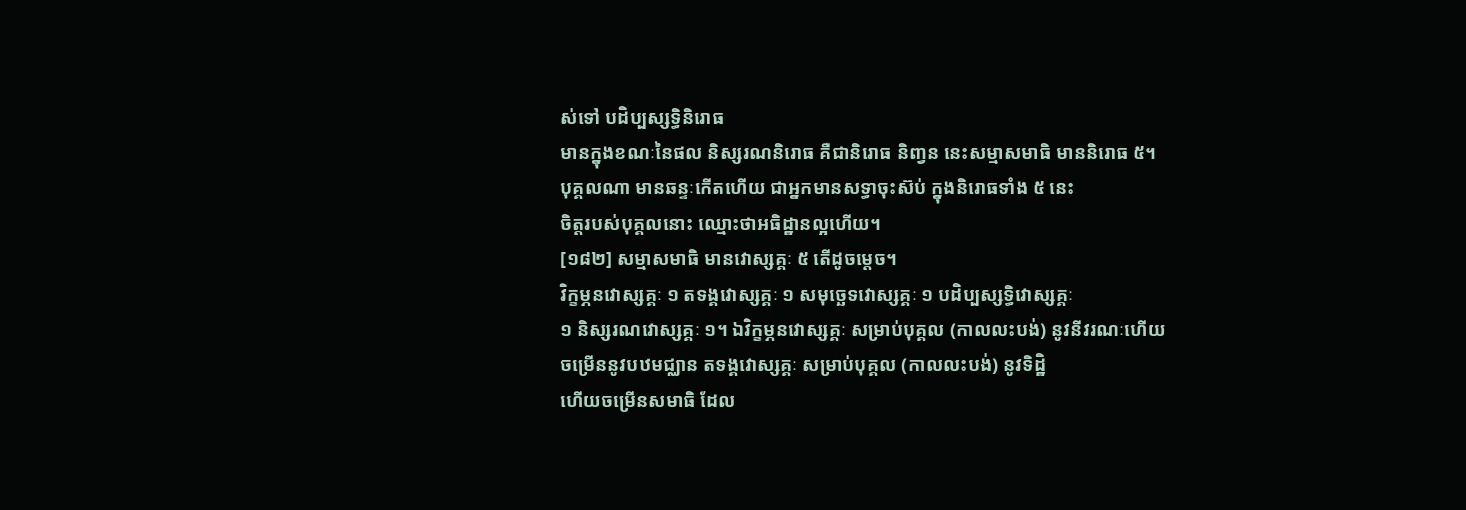ស់ទៅ បដិប្បស្សទ្ធិនិរោធ
មានក្នុងខណៈនៃផល និស្សរណនិរោធ គឺជានិរោធ និញ្វន នេះសម្មាសមាធិ មាននិរោធ ៥។
បុគ្គលណា មានឆន្ទៈកើតហើយ ជាអ្នកមានសទ្ធាចុះស៊ប់ ក្នុងនិរោធទាំង ៥ នេះ
ចិត្តរបស់បុគ្គលនោះ ឈ្មោះថាអធិដ្ឋានល្អហើយ។
[១៨២] សម្មាសមាធិ មានវោស្សគ្គៈ ៥ តើដូចម្តេច។
វិក្ខម្ភនវោស្សគ្គៈ ១ តទង្គវោស្សគ្គៈ ១ សមុច្ឆេទវោស្សគ្គៈ ១ បដិប្បស្សទ្ធិវោស្សគ្គៈ
១ និស្សរណវោស្សគ្គៈ ១។ ឯវិក្ខម្ភនវោស្សគ្គៈ សម្រាប់បុគ្គល (កាលលះបង់) នូវនីវរណៈហើយ
ចម្រើននូវបឋមជ្ឈាន តទង្គវោស្សគ្គៈ សម្រាប់បុគ្គល (កាលលះបង់) នូវទិដ្ឋិ
ហើយចម្រើនសមាធិ ដែល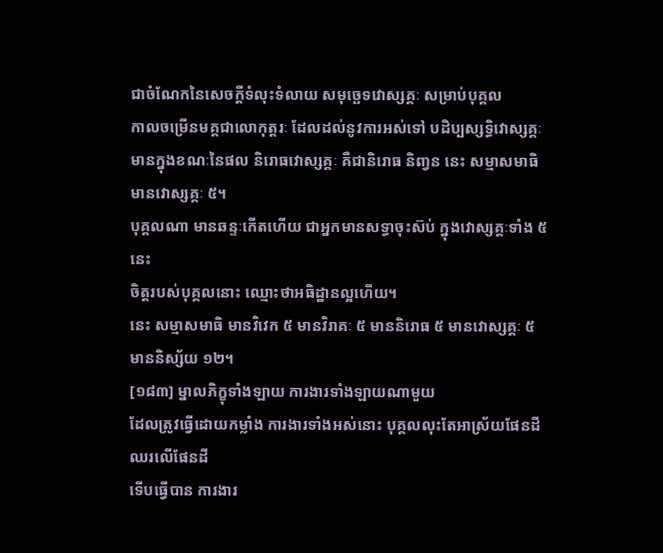ជាចំណែកនៃសេចក្តីទំលុះទំលាយ សមុច្ឆេទវោស្សគ្គៈ សម្រាប់បុគ្គល
កាលចម្រើនមគ្គជាលោកុត្តរៈ ដែលដល់នូវការអស់ទៅ បដិប្បស្សទ្ធិវោស្សគ្គៈ
មានក្នុងខណៈនៃផល និរោធវោស្សគ្គៈ គឺជានិរោធ និញ្វន នេះ សម្មាសមាធិ មានវោស្សគ្គៈ ៥។
បុគ្គលណា មានឆន្ទៈកើតហើយ ជាអ្នកមានសទ្ធាចុះស៊ប់ ក្នុងវោស្សគ្គៈទាំង ៥ នេះ
ចិត្តរបស់បុគ្គលនោះ ឈ្មោះថាអធិដ្ឋានល្អហើយ។
នេះ សម្មាសមាធិ មានវិវេក ៥ មានវិរាគៈ ៥ មាននិរោធ ៥ មានវោស្សគ្គៈ ៥
មាននិស្ស័យ ១២។
[១៨៣] ម្នាលភិក្ខុទាំងឡាយ ការងារទាំងឡាយណាមួយ
ដែលត្រូវធ្វើដោយកម្លាំង ការងារទាំងអស់នោះ បុគ្គលលុះតែអាស្រ័យផែនដី ឈរលើផែនដី
ទើបធ្វើបាន ការងារ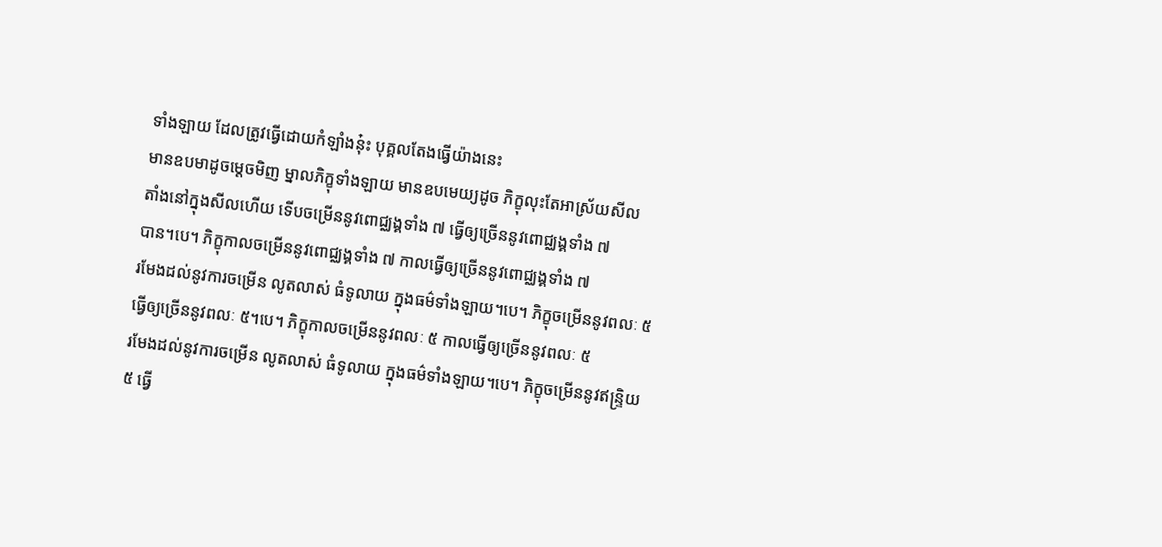ទាំងឡាយ ដែលត្រូវធ្វើដោយកំឡាំងនុ៎ះ បុគ្គលតែងធ្វើយ៉ាងនេះ
មានឧបមាដូចម្តេចមិញ ម្នាលភិក្ខុទាំងឡាយ មានឧបមេយ្យដូច ភិក្ខុលុះតែអាស្រ័យសីល
តាំងនៅក្នុងសីលហើយ ទើបចម្រើននូវពោជ្ឈង្គទាំង ៧ ធ្វើឲ្យច្រើននូវពោជ្ឈង្គទាំង ៧
បាន។បេ។ ភិក្ខុកាលចម្រើននូវពោជ្ឈង្គទាំង ៧ កាលធ្វើឲ្យច្រើននូវពោជ្ឈង្គទាំង ៧
រមែងដល់នូវការចម្រើន លូតលាស់ ធំទូលាយ ក្នុងធម៌ទាំងឡាយ។បេ។ ភិក្ខុចម្រើននូវពលៈ ៥
ធ្វើឲ្យច្រើននូវពលៈ ៥។បេ។ ភិក្ខុកាលចម្រើននូវពលៈ ៥ កាលធ្វើឲ្យច្រើននូវពលៈ ៥
រមែងដល់នូវការចម្រើន លូតលាស់ ធំទូលាយ ក្នុងធម៌ទាំងឡាយ។បេ។ ភិក្ខុចម្រើននូវឥន្ទ្រិយ
៥ ធ្វើ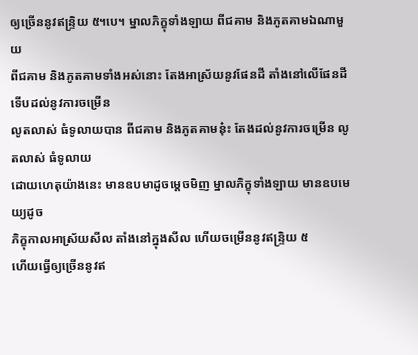ឲ្យច្រើននូវឥន្ទ្រិយ ៥។បេ។ ម្នាលភិក្ខុទាំងឡាយ ពីជគាម និងភូតគាមឯណាមួយ
ពីជគាម និងភូតគាមទាំងអស់នោះ តែងអាស្រ័យនូវផែនដី តាំងនៅលើផែនដី ទើបដល់នូវការចម្រើន
លូតលាស់ ធំទូលាយបាន ពីជគាម និងភូតគាមនុ៎ះ តែងដល់នូវការចម្រើន លូតលាស់ ធំទូលាយ
ដោយហេតុយ៉ាងនេះ មានឧបមាដូចម្តេចមិញ ម្នាលភិក្ខុទាំងឡាយ មានឧបមេយ្យដូច
ភិក្ខុកាលអាស្រ័យសីល តាំងនៅក្នុងសីល ហើយចម្រើននូវឥន្ទ្រិយ ៥
ហើយធ្វើឲ្យច្រើននូវឥ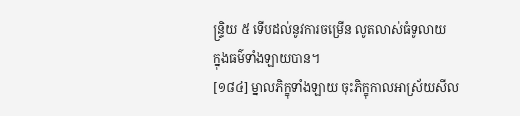ន្ទ្រិយ ៥ ទើបដល់នូវការចម្រើន លូតលាស់ធំទូលាយ
ក្នុងធម៌ទាំងឡាយបាន។
[១៨៤] ម្នាលភិក្ខុទាំងឡាយ ចុះភិក្ខុកាលអាស្រ័យសីល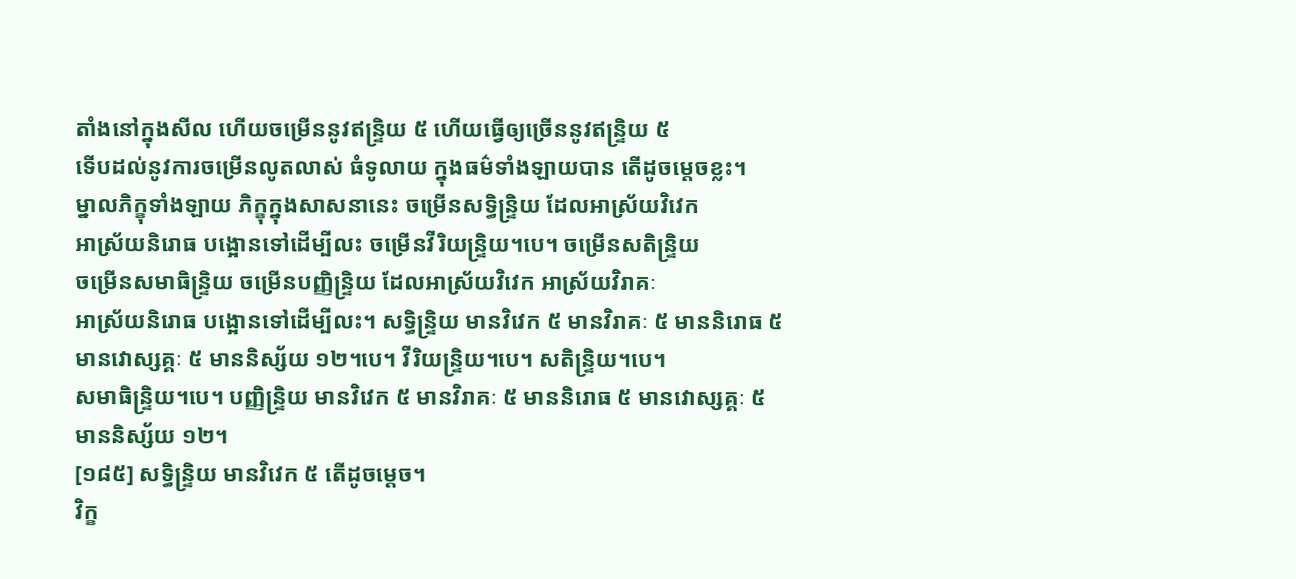តាំងនៅក្នុងសីល ហើយចម្រើននូវឥន្ទ្រិយ ៥ ហើយធ្វើឲ្យច្រើននូវឥន្ទ្រិយ ៥
ទើបដល់នូវការចម្រើនលូតលាស់ ធំទូលាយ ក្នុងធម៌ទាំងឡាយបាន តើដូចម្តេចខ្លះ។
ម្នាលភិក្ខុទាំងឡាយ ភិក្ខុក្នុងសាសនានេះ ចម្រើនសទ្ធិន្ទ្រិយ ដែលអាស្រ័យវិវេក
អាស្រ័យនិរោធ បង្អោនទៅដើម្បីលះ ចម្រើនវីរិយន្ទ្រិយ។បេ។ ចម្រើនសតិន្ទ្រិយ
ចម្រើនសមាធិន្ទ្រិយ ចម្រើនបញ្ញិន្ទ្រិយ ដែលអាស្រ័យវិវេក អាស្រ័យវិរាគៈ
អាស្រ័យនិរោធ បង្អោនទៅដើម្បីលះ។ សទ្ធិន្ទ្រិយ មានវិវេក ៥ មានវិរាគៈ ៥ មាននិរោធ ៥
មានវោស្សគ្គៈ ៥ មាននិស្ស័យ ១២។បេ។ វីរិយន្ទ្រិយ។បេ។ សតិន្ទ្រិយ។បេ។
សមាធិន្ទ្រិយ។បេ។ បញ្ញិន្ទ្រិយ មានវិវេក ៥ មានវិរាគៈ ៥ មាននិរោធ ៥ មានវោស្សគ្គៈ ៥
មាននិស្ស័យ ១២។
[១៨៥] សទ្ធិន្ទ្រិយ មានវិវេក ៥ តើដូចម្តេច។
វិក្ខ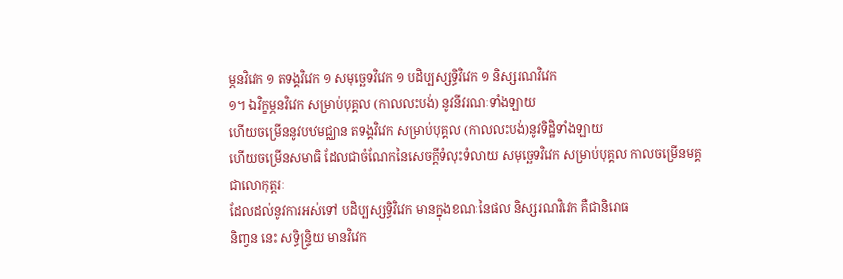ម្ភនវិវេក ១ តទង្គវិវេក ១ សមុច្ឆេទវិវេក ១ បដិប្បស្សទ្ធិវិវេក ១ និស្សរណវិវេក
១។ ឯវិក្ខម្ភនវិវេក សម្រាប់បុគ្គល (កាលលះបង់) នូវនីវរណៈទាំងឡាយ
ហើយចម្រើននូវបឋមជ្ឈាន តទង្គវិវេក សម្រាប់បុគ្គល (កាលលះបង់)នូវទិដ្ឋិទាំងឡាយ
ហើយចម្រើនសមាធិ ដែលជាចំណែកនៃសេចក្តីទំលុះទំលាយ សមុច្ឆេទវិវេក សម្រាប់បុគ្គល កាលចម្រើនមគ្គជាលោកុត្តរៈ
ដែលដល់នូវការអស់ទៅ បដិប្បស្សទ្ធិវិវេក មានក្នុងខណៈនៃផល និស្សរណវិវេក គឺជានិរោធ
និញ្វន នេះ សទ្ធិន្ទ្រិយ មានវិវេក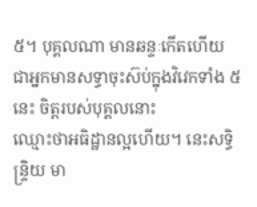៥។ បុគ្គលណា មានឆន្ទៈកើតហើយ
ជាអ្នកមានសទ្ធាចុះស៊ប់ក្នុងវិវេកទាំង ៥ នេះ ចិត្តរបស់បុគ្គលនោះ
ឈ្មោះថាអធិដ្ឋានល្អហើយ។ នេះសទ្ធិន្ទ្រិយ មា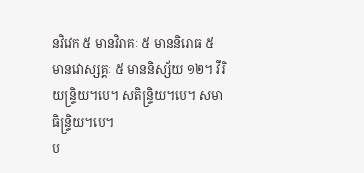នវិវេក ៥ មានវិរាគៈ ៥ មាននិរោធ ៥
មានវោស្សគ្គៈ ៥ មាននិស្ស័យ ១២។ វីរិយន្ទ្រិយ។បេ។ សតិន្ទ្រិយ។បេ។ សមាធិន្ទ្រិយ។បេ។
ប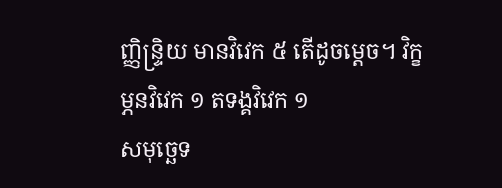ញ្ញិន្ទ្រិយ មានវិវេក ៥ តើដូចម្តេច។ វិក្ខម្ភនវិវេក ១ តទង្គវិវេក ១
សមុច្ឆេទ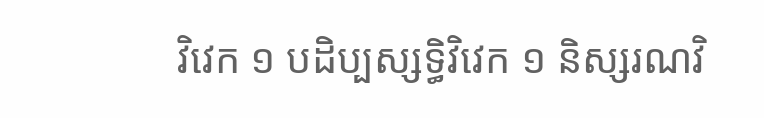វិវេក ១ បដិប្បស្សទ្ធិវិវេក ១ និស្សរណវិ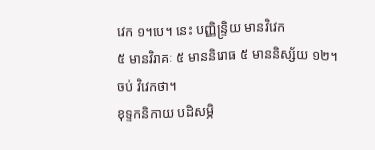វេក ១។បេ។ នេះ បញ្ញិន្ទ្រិយ មានវិវេក
៥ មានវិរាគៈ ៥ មាននិរោធ ៥ មាននិស្ស័យ ១២។
ចប់ វិវេកថា។
ខុទ្ទកនិកាយ បដិសម្ភិ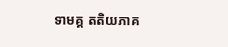ទាមគ្គ តតិយភាគ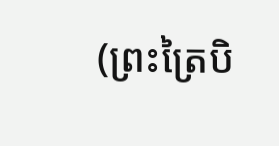(ព្រះត្រៃបិ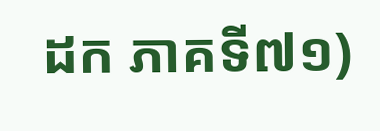ដក ភាគទី៧១)